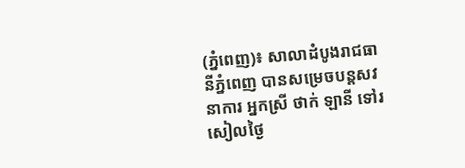(ភ្នំពេញ)៖ សាលាដំបូងរាជធានីភ្នំពេញ បានសម្រេចបន្តសវនាការ អ្នកស្រី ថាក់ ឡានី ទៅរសៀលថ្ងៃ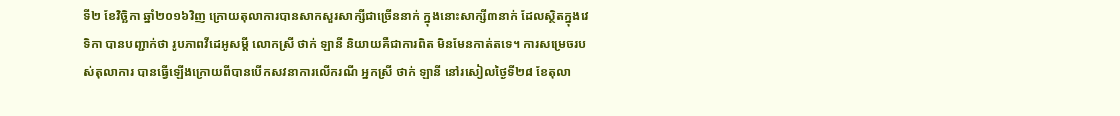ទី២ ខែវិច្ឆិកា ឆ្នាំ២០១៦វិញ ក្រោយតុលាការបានសាកសួរសាក្សីជាច្រើននាក់ ក្នុងនោះសាក្សី៣នាក់ ដែលស្ថិតក្នុងវេទិកា បានបញ្ជាក់ថា រូបភាពវីដេអូសម្តី លោកស្រី ថាក់ ឡានី និយាយគឺជាការពិត មិនមែនកាត់តទេ។ ការសម្រេចរបស់តុលាការ បានធ្វើឡើងក្រោយពីបានបើកសវនាការលើករណី អ្នកស្រី ថាក់ ឡានី នៅរសៀលថ្ងៃទី២៨ ខែតុលា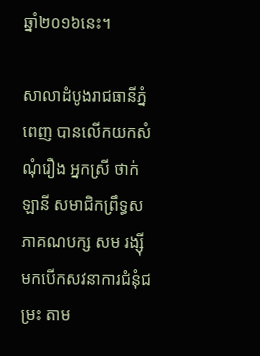ឆ្នាំ២០១៦នេះ។

សាលាដំបូងរាជធានីភ្នំពេញ បានលើកយកសំណុំរឿង អ្នកស្រី ថាក់ ឡានី សមាជិកព្រឹទ្ធសភាគណបក្ស សម រង្ស៊ី មកបើកសវនាការជំនុំជម្រះ តាម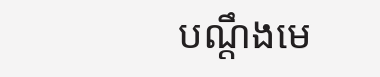បណ្តឹងមេ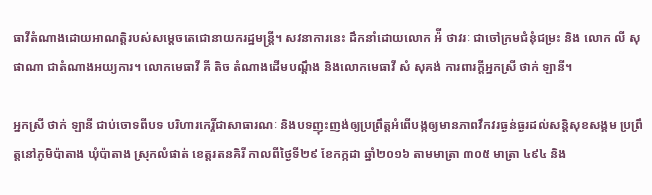ធាវីតំណាងដោយអាណត្តិរបស់សម្ដេចតេជោនាយករដ្ឋមន្ត្រី។ សវនាការនេះ ដឹកនាំដោយលោក អ៉ី ថាវរៈ ជាចៅក្រមជំនុំជម្រះ និង លោក លី សុផាណា ជាតំណាងអយ្យការ។ លោកមេធាវី គី តិច តំណាងដើមបណ្ដឹង និងលោកមេធាវី សំ សុគង់ ការពារក្ដីអ្នកស្រី ថាក់ ឡានី។

អ្នកស្រី ថាក់ ឡានី ជាប់ចោទពីបទ បរិហារកេរ្តិ៍ជាសាធារណៈ និងបទញុះញង់ឲ្យប្រព្រឹត្តអំពើបង្កឲ្យមានភាពវឹកវរធ្ងន់ធ្ងរដល់សន្តិសុខសង្គម ប្រព្រឹត្តនៅភូមិប៉ាតាង ឃុំប៉ាតាង ស្រុកលំផាត់ ខេត្តរតនគិរី កាលពីថ្ងៃទី២៩ ខែកក្កដា ឆ្នាំ២០១៦ តាមមាត្រា ៣០៥ មាត្រា ៤៩៤ និង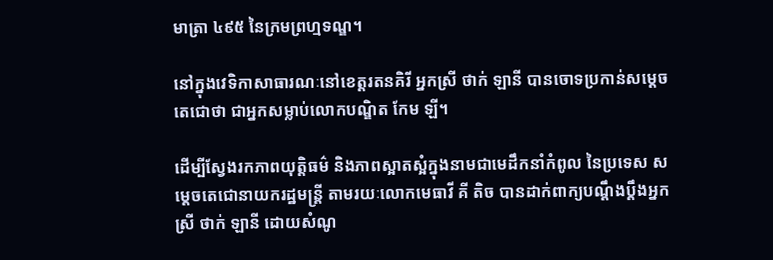មាត្រា ៤៩៥ នៃក្រមព្រហ្មទណ្ឌ។

នៅក្នុងវេទិកាសាធារណៈនៅខេត្តរតនគិរី អ្នកស្រី ថាក់ ឡានី បានចោទប្រកាន់សម្តេចតេជោថា ជាអ្នកសម្លាប់លោកបណ្ឌិត កែម ឡី។

ដើម្បីស្វែងរកភាពយុត្តិធម៌ និងភាពស្អាតស្អំក្នុងនាមជាមេដឹកនាំកំពូល នៃប្រទេស សម្តេចតេជោនាយករដ្ឋមន្ត្រី តាមរយៈលោកមេធាវី គី តិច បានដាក់ពាក្យបណ្ដឹងប្តឹងអ្នកស្រី ថាក់ ឡានី ដោយសំណូ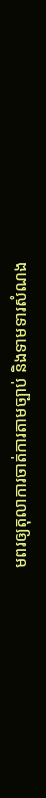មពរឲ្យតុលាការចាត់ការតាមច្បាប់ និងទាមទារសំណង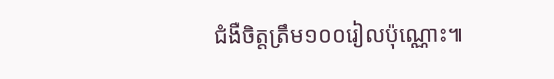ជំងឺចិត្តត្រឹម១០០រៀលប៉ុណ្ណោះ៕